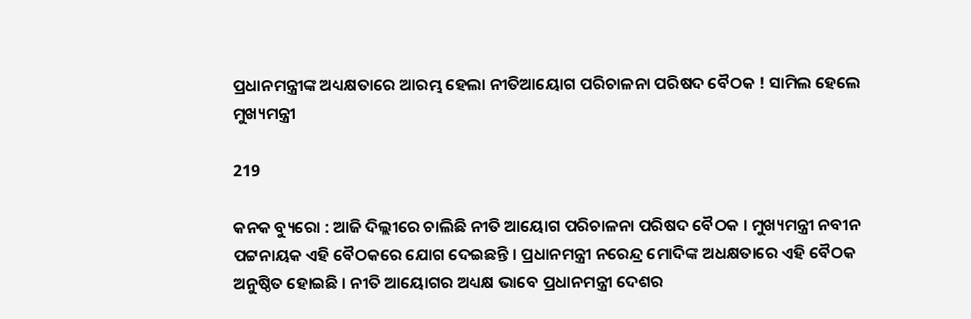ପ୍ରଧାନମନ୍ତ୍ରୀଙ୍କ ଅଧ୍ୟକ୍ଷତାରେ ଆରମ୍ଭ ହେଲା ନୀତିଆୟୋଗ ପରିଚାଳନା ପରିଷଦ ବୈଠକ ! ସାମିଲ ହେଲେ ମୁଖ୍ୟମନ୍ତ୍ରୀ

219

କନକ ବ୍ୟୁରୋ : ଆଜି ଦିଲ୍ଲୀରେ ଚାଲିଛି ନୀତି ଆୟୋଗ ପରିଚାଳନା ପରିଷଦ ବୈଠକ । ମୁଖ୍ୟମନ୍ତ୍ରୀ ନବୀନ ପଟ୍ଟନାୟକ ଏହି ବୈଠକରେ ଯୋଗ ଦେଇଛନ୍ତି । ପ୍ରଧାନମନ୍ତ୍ରୀ ନରେନ୍ଦ୍ର ମୋଦିଙ୍କ ଅଧକ୍ଷତାରେ ଏହି ବୈଠକ ଅନୁଷ୍ଠିତ ହୋଇଛି । ନୀତି ଆୟୋଗର ଅଧ୍ୟକ୍ଷ ଭାବେ ପ୍ରଧାନମନ୍ତ୍ରୀ ଦେଶର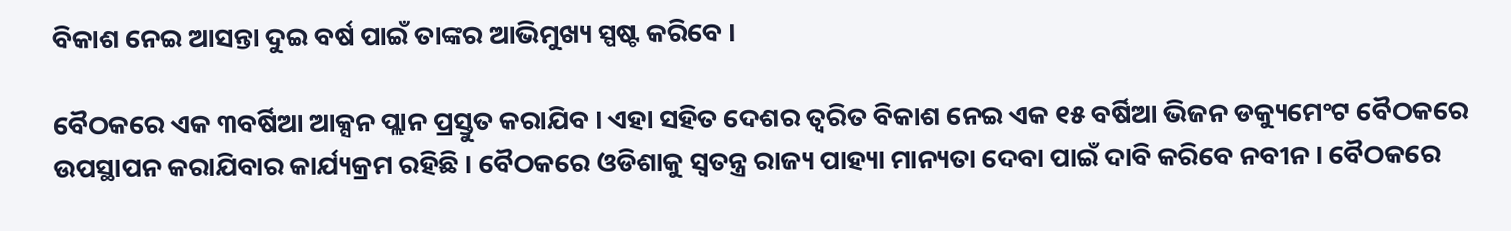ବିକାଶ ନେଇ ଆସନ୍ତା ଦୁଇ ବର୍ଷ ପାଇଁ ତାଙ୍କର ଆଭିମୁଖ୍ୟ ସ୍ପଷ୍ଟ କରିବେ ।

ବୈଠକରେ ଏକ ୩ବର୍ଷିଆ ଆକ୍ସନ ପ୍ଲାନ ପ୍ରସ୍ତୁତ କରାଯିବ । ଏହା ସହିତ ଦେଶର ତ୍ୱରିତ ବିକାଶ ନେଇ ଏକ ୧୫ ବର୍ଷିଆ ଭିଜନ ଡକ୍ୟୁମେଂଟ ବୈଠକରେ ଉପସ୍ଥାପନ କରାଯିବାର କାର୍ଯ୍ୟକ୍ରମ ରହିଛି । ବୈଠକରେ ଓଡିଶାକୁ ସ୍ୱତନ୍ତ୍ର ରାଜ୍ୟ ପାହ୍ୟା ମାନ୍ୟତା ଦେବା ପାଇଁ ଦାବି କରିବେ ନବୀନ । ବୈଠକରେ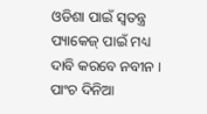ଓଡିଶା ପାଇଁ ସ୍ୱତନ୍ତ୍ର ପ୍ୟାକେଜ୍ ପାଇଁ ମଧ୍ୟ ଦାବି କରବେ ନବୀନ । ପାଂଚ ଦିନିଆ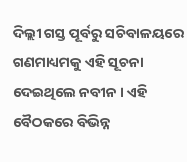ଦିଲ୍ଲୀ ଗସ୍ତ ପୂର୍ବରୁ ସଚିବାଳୟରେ ଗଣମାଧ୍ୟମକୁ ଏହି ସୂଚନା ଦେଇଥିଲେ ନବୀନ । ଏହି ବୈଠକରେ ବିଭିନ୍ନ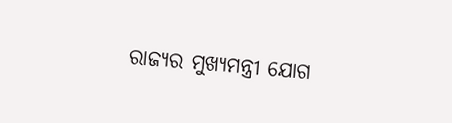ରାଜ୍ୟର ମୁଖ୍ୟମନ୍ତ୍ରୀ ଯୋଗ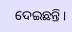ଦେଇଛନ୍ତି ।